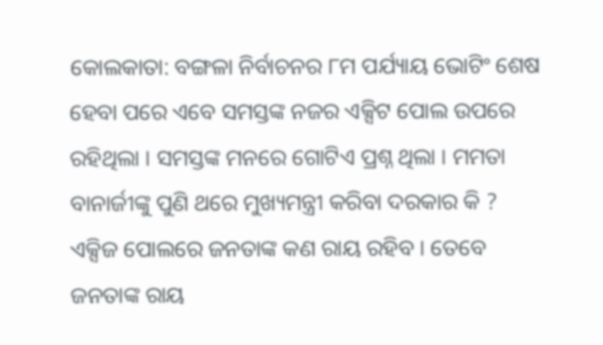କୋଲକାତା: ବଙ୍ଗଳା ନିର୍ବାଚନର ୮ମ ପର୍ଯ୍ୟାୟ ଭୋଟିଂ ଶେଷ ହେବା ପରେ ଏବେ ସମସ୍ତଙ୍କ ନଜର ଏକ୍ସିଟ ପୋଲ ଉପରେ ରହିଥିଲା । ସମସ୍ତଙ୍କ ମନରେ ଗୋଟିଏ ପ୍ରଶ୍ନ ଥିଲା । ମମତା ବାନାର୍ଜୀଙ୍କୁ ପୁଣି ଥରେ ମୁଖ୍ୟମନ୍ତ୍ରୀ କରିବା ଦରକାର କି ? ଏକ୍ସିଜ ପୋଲରେ ଜନତାଙ୍କ କଣ ରାୟ ରହିବ । ତେବେ ଜନତାଙ୍କ ରାୟ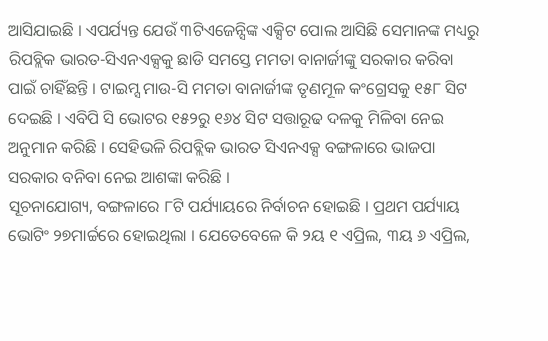ଆସିଯାଇଛି । ଏପର୍ଯ୍ୟନ୍ତ ଯେଉଁ ୩ଟିଏଜେନ୍ସିଙ୍କ ଏକ୍ସିଟ ପୋଲ ଆସିଛି ସେମାନଙ୍କ ମଧ୍ୟରୁ ରିପବ୍ଲିକ ଭାରତ-ସିଏନଏକ୍ସକୁ ଛାଡି ସମସ୍ତେ ମମତା ବାନାର୍ଜୀଙ୍କୁ ସରକାର କରିବା ପାଇଁ ଚାହିଁଛନ୍ତି । ଟାଇମ୍ସ ମାଉ-ସି ମମତା ବାନାର୍ଜୀଙ୍କ ତୃଣମୂଳ କଂଗ୍ରେସକୁ ୧୫୮ ସିଟ ଦେଇଛି । ଏବିପି ସି ଭୋଟର ୧୫୨ରୁ ୧୬୪ ସିଟ ସତ୍ତାରୂଢ ଦଳକୁ ମିଳିବା ନେଇ ଅନୁମାନ କରିଛି । ସେହିଭଳି ରିପବ୍ଲିକ ଭାରତ ସିଏନଏକ୍ସ ବଙ୍ଗଳାରେ ଭାଜପା ସରକାର ବନିବା ନେଇ ଆଶଙ୍କା କରିଛି ।
ସୂଚନାଯୋଗ୍ୟ, ବଙ୍ଗଳାରେ ୮ଟି ପର୍ଯ୍ୟାୟରେ ନିର୍ବାଚନ ହୋଇଛି । ପ୍ରଥମ ପର୍ଯ୍ୟାୟ ଭୋଟିଂ ୨୭ମାର୍ଚ୍ଚରେ ହୋଇଥିଲା । ଯେତେବେଳେ କି ୨ୟ ୧ ଏପ୍ରିଲ, ୩ୟ ୬ ଏପ୍ରିଲ,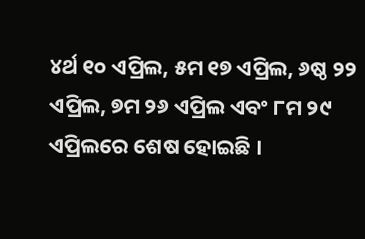୪ର୍ଥ ୧୦ ଏପ୍ରିଲ, ୫ମ ୧୭ ଏପ୍ରିଲ, ୬ଷ୍ଠ ୨୨ ଏପ୍ରିଲ, ୭ମ ୨୬ ଏପ୍ରିଲ ଏବଂ ୮ମ ୨୯ ଏପ୍ରିଲରେ ଶେଷ ହୋଇଛି ।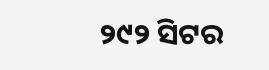୨୯୨ ସିଟର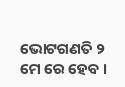ଭୋଟଗଣତି ୨ ମେ ରେ ହେବ ।